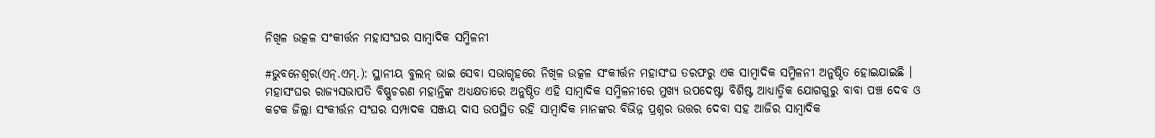ନିଖିଳ ଉତ୍କଳ ସଂକୀର୍ତ୍ତନ ମହାସଂଘର ସାମ୍ବାଦିକ ସମ୍ମିଳନୀ

#ଭୁବନେଶ୍ୱର(ଏନ୍.ଏମ୍.): ସ୍ଥାନୀୟ ବୁଲନ୍ ଭାଇ ସେବା ସଭାଗୃହରେ ନିଖିଳ ଉତ୍କଳ ସଂକୀର୍ତ୍ତନ ମହାସଂଘ ତରଫରୁ ଏକ ସାମ୍ବାଦିକ ସମ୍ମିଳନୀ ଅନୁଷ୍ଠିତ ହୋଇଯାଇଛି । ମହାସଂଘର ରାଜ୍ୟସଭାପତି ବିଷ୍ଣୁଚରଣ ମହାନ୍ତିଙ୍କ ଅଧ୍ୟକ୍ଷତାରେ ଅନୁଷ୍ଠିତ ଏହି ସାମ୍ବାଦିକ ସମ୍ମିଳନୀରେ ମୁଖ୍ୟ ଉପଦେଷ୍ଟା ବିଶିଷ୍ଟ ଆଧ୍ୟାତ୍ମିକ ଯୋଗଗୁରୁ ବାବା ପଞ୍ଚ ଦେବ ଓ କଟକ ଜିଲ୍ଲା ସଂକୀର୍ତ୍ତନ ସଂଘର ସମ୍ପାଦକ ସଞ୍ଜୟ ଦାସ ଉପସ୍ଥିତ ରହି ସାମ୍ବାଦିକ ମାନଙ୍କର ବିଭିନ୍ନ ପ୍ରଶ୍ନର ଉତ୍ତର ଦେବା ସହ ଆଜିର ସାମ୍ବାଦିକ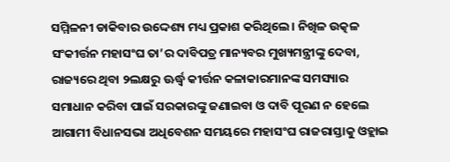ସମ୍ମିଳନୀ ଡାକିବାର ଉଦ୍ଦେଶ୍ୟ ମଧ୍ୟ ପ୍ରକାଶ କରିଥିଲେ । ନିଖିଳ ଉତ୍କଳ ସଂକୀର୍ତ୍ତନ ମହାସଂଘ ତା’ର ଦାବିପତ୍ର ମାନ୍ୟବର ମୁଖ୍ୟମନ୍ତ୍ରୀଙ୍କୁ ଦେବା, ରାଜ୍ୟରେ ଥିବା ୨ଲକ୍ଷରୁ ଊର୍ଦ୍ଧ୍ୱ କୀର୍ତ୍ତନ କଳାକାରମାନଙ୍କ ସମସ୍ୟାର ସମାଧାନ କରିବା ପାଇଁ ସରକାରଙ୍କୁ ଜଣାଇବା ଓ ଦାବି ପୂରଣ ନ ହେଲେ ଆଗାମୀ ବିଧାନସଭା ଅଧିବେଶନ ସମୟରେ ମହାସଂଘ ରାଜରାସ୍ତାକୁ ଓହ୍ଲାଇ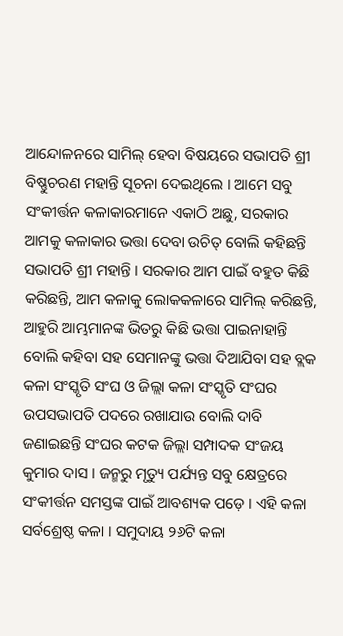ଆନ୍ଦୋଳନରେ ସାମିଲ୍ ହେବା ବିଷୟରେ ସଭାପତି ଶ୍ରୀ ବିଷ୍ଣୁଚରଣ ମହାନ୍ତି ସୂଚନା ଦେଇଥିଲେ । ଆମେ ସବୁ ସଂକୀର୍ତ୍ତନ କଳାକାରମାନେ ଏକାଠି ଅଛୁ, ସରକାର ଆମକୁ କଳାକାର ଭତ୍ତା ଦେବା ଉଚିତ୍ ବୋଲି କହିଛନ୍ତି ସଭାପତି ଶ୍ରୀ ମହାନ୍ତି । ସରକାର ଆମ ପାଇଁ ବହୁତ କିଛି କରିଛନ୍ତି, ଆମ କଳାକୁ ଲୋକକଳାରେ ସାମିଲ୍ କରିଛନ୍ତି, ଆହୁରି ଆମ୍ଭମାନଙ୍କ ଭିତରୁ କିଛି ଭତ୍ତା ପାଇନାହାନ୍ତି ବୋଲି କହିବା ସହ ସେମାନଙ୍କୁ ଭତ୍ତା ଦିଆଯିବା ସହ ବ୍ଲକ କଳା ସଂସ୍କୃତି ସଂଘ ଓ ଜିଲ୍ଲା କଳା ସଂସ୍କୃତି ସଂଘର ଉପସଭାପତି ପଦରେ ରଖାଯାଉ ବୋଲି ଦାବି ଜଣାଇଛନ୍ତି ସଂଘର କଟକ ଜିଲ୍ଲା ସମ୍ପାଦକ ସଂଜୟ କୁମାର ଦାସ । ଜନ୍ମରୁ ମୃତ୍ୟୁ ପର୍ଯ୍ୟନ୍ତ ସବୁ କ୍ଷେତ୍ରରେ ସଂକୀର୍ତ୍ତନ ସମସ୍ତଙ୍କ ପାଇଁ ଆବଶ୍ୟକ ପଡ଼େ । ଏହି କଳା ସର୍ବଶ୍ରେଷ୍ଠ କଳା । ସମୁଦାୟ ୨୬ଟି କଳା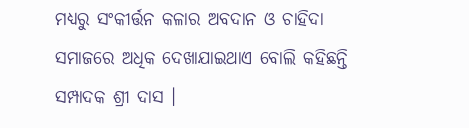ମଧ୍ୟରୁ ସଂକୀର୍ତ୍ତନ କଳାର ଅବଦାନ ଓ ଚାହିଦା ସମାଜରେ ଅଧିକ ଦେଖାଯାଇଥାଏ ବୋଲି କହିଛନ୍ତି ସମ୍ପାଦକ ଶ୍ରୀ ଦାସ ।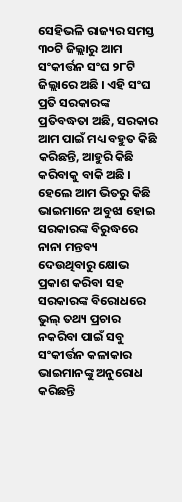ସେହିଭଳି ରାଜ୍ୟର ସମସ୍ତ ୩୦ଟି ଜିଲ୍ଲାରୁ ଆମ ସଂକୀର୍ତ୍ତନ ସଂଘ ୨୮ଟି ଜିଲ୍ଲାରେ ଅଛି । ଏହି ସଂଘ ପ୍ରତି ସରକାରଙ୍କ ପ୍ରତିବଦ୍ଧତା ଅଛି, ସରକାର ଆମ ପାଇଁ ମଧ୍ୟ ବହୁତ କିଛି କରିଛନ୍ତି, ଆହୁରି କିଛି କରିବାକୁ ବାକି ଅଛି । ହେଲେ ଆମ ଭିତରୁ କିଛି ଭାଇମାନେ ଅବୁଝା ହୋଇ ସରକାରଙ୍କ ବିରୁଦ୍ଧରେ ନାନା ମନ୍ତବ୍ୟ ଦେଉଥିବାରୁ କ୍ଷୋଭ ପ୍ରକାଶ କରିବା ସହ ସରକାରଙ୍କ ବିରୋଧରେ ଭୁଲ୍ ତଥ୍ୟ ପ୍ରଚାର ନକରିବା ପାଇଁ ସବୁ ସଂକୀର୍ତ୍ତନ କଳାକାର ଭାଇମାନଙ୍କୁ ଅନୁରୋଧ କରିଛନ୍ତି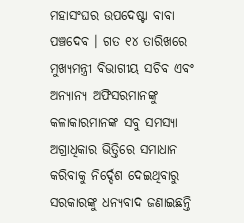ମହାସଂଘର ଉପଦେଷ୍ଟା ବାବା ପଞ୍ଚଦେବ । ଗତ ୧୪ ତାରିଖରେ ମୁଖ୍ୟମନ୍ତ୍ରୀ ବିଭାଗୀୟ ସଚିବ ଏବଂ ଅନ୍ୟାନ୍ୟ ଅଫିସରମାନଙ୍କୁ କଳାକାରମାନଙ୍କ ସବୁ ସମସ୍ୟା ଅଗ୍ରାଧିକାର ଭିତ୍ତିରେ ସମାଧାନ କରିବାକୁ ନିର୍ଦ୍ଦେଶ ଦେଇଥିବାରୁ ସରକାରଙ୍କୁ ଧନ୍ୟବାଦ ଜଣାଇଛନ୍ତି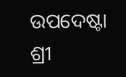ଉପଦେଷ୍ଟା ଶ୍ରୀ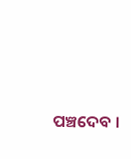ପଞ୍ଚଦେବ ।